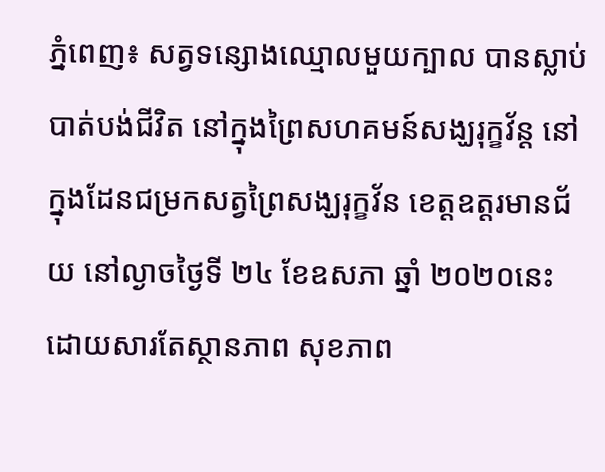ភ្នំពេញ៖ សត្វទន្សោងឈ្មោលមួយក្បាល បានស្លាប់បាត់បង់ជីវិត នៅក្នុងព្រៃសហគមន៍សង្ឃរុក្ខវ័ន្ត នៅក្នុងដែនជម្រកសត្វព្រៃសង្ឃរុក្ខវ័ន ខេត្តឧត្តរមានជ័យ នៅល្ងាចថ្ងៃទី ២៤ ខែឧសភា ឆ្នាំ ២០២០នេះ ដោយសារតែស្ថានភាព សុខភាព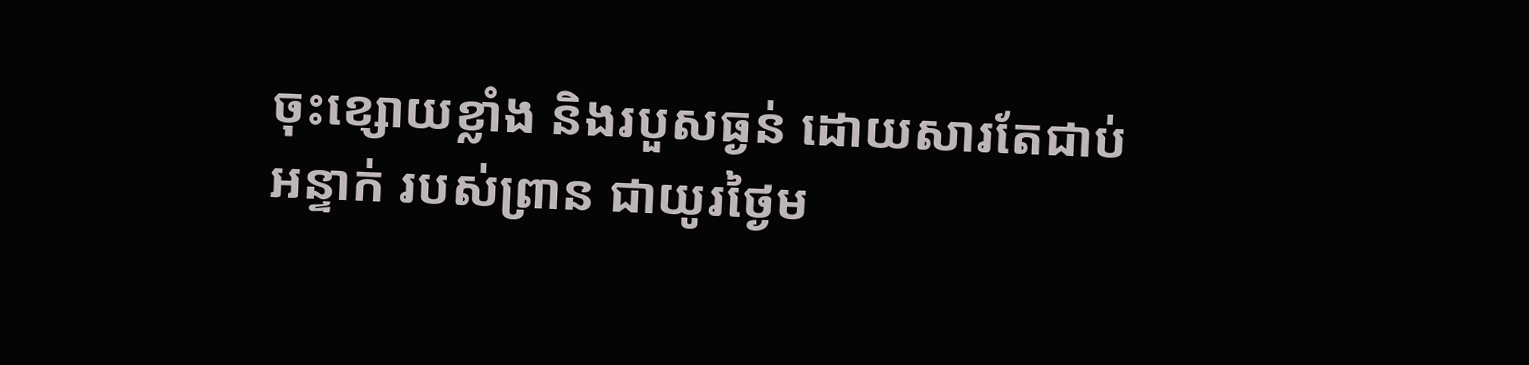ចុះខ្សោយខ្លាំង និងរបួសធ្ងន់ ដោយសារតែជាប់អន្ទាក់ របស់ព្រាន ជាយូរថ្ងៃម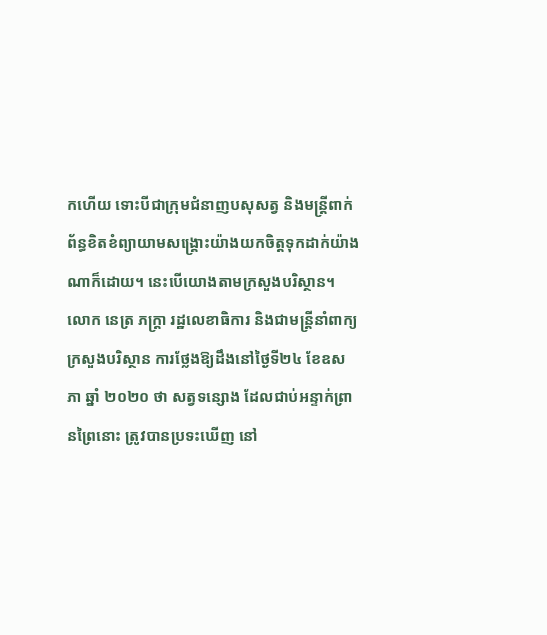កហើយ ទោះបីជាក្រុមជំនាញបសុសត្វ និងមន្ត្រីពាក់ព័ន្ធខិតខំព្យាយាមសង្គ្រោះយ៉ាងយកចិត្តទុកដាក់យ៉ាងណាក៏ដោយ។ នេះបើយោងតាមក្រសួងបរិស្ថាន។
លោក នេត្រ ភក្ត្រា រដ្ឋលេខាធិការ និងជាមន្ត្រីនាំពាក្យក្រសួងបរិស្ថាន ការថ្លែងឱ្យដឹងនៅថ្ងៃទី២៤ ខែឧសភា ឆ្នាំ ២០២០ ថា សត្វទន្សោង ដែលជាប់អន្ទាក់ព្រានព្រៃនោះ ត្រូវបានប្រទះឃើញ នៅ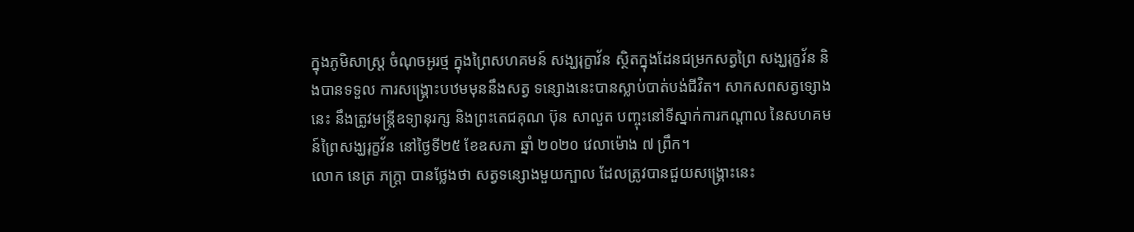ក្នុងភូមិសាស្រ្ត ចំណុចអូរថ្ម ក្នុងព្រៃសហគមន៍ សង្ឃរុក្ខាវ័ន ស្ថិតក្នុងដែនជម្រកសត្វព្រៃ សង្ឃរុក្ខវ័ន និងបានទទួល ការសង្គ្រោះបឋមមុននឹងសត្វ ទន្សោងនេះបានស្លាប់បាត់បង់ជីវិត។ សាកសពសត្វទ្សោងនេះ នឹងត្រូវមន្ត្រីឧទ្យានុរក្ស និងព្រះតេជគុណ ប៊ុន សាលួត បញ្ចុះនៅទីស្នាក់ការកណ្តាល នៃសហគមន៍ព្រៃសង្ឃរុក្ខវ័ន នៅថ្ងៃទី២៥ ខែឧសភា ឆ្នាំ ២០២០ វេលាម៉ោង ៧ ព្រឹក។
លោក នេត្រ ភក្ត្រា បានថ្លែងថា សត្វទន្សោងមួយក្បាល ដែលត្រូវបានជួយសង្គ្រោះនេះ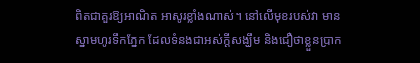ពិតជាគួរឱ្យអាណិត អាសូរខ្លាំងណាស់។ នៅលើមុខរបស់វា មានស្នាមហូរទឹកភ្នែក ដែលទំនងជាអស់ក្តីសង្ឃឹម និងជឿថាខ្លួនប្រាក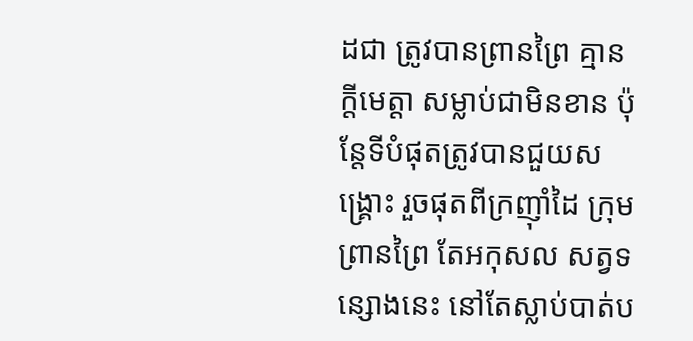ដជា ត្រូវបានព្រានព្រៃ គ្មានក្តីមេត្តា សម្លាប់ជាមិនខាន ប៉ុន្តែទីបំផុតត្រូវបានជួយសង្គ្រោះ រួចផុតពីក្រញ៉ាំដៃ ក្រុមព្រានព្រៃ តែអកុសល សត្វទន្សោងនេះ នៅតែស្លាប់បាត់ប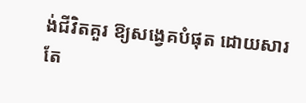ង់ជីវិតគួរ ឱ្យសង្វេគបំផុត ដោយសារតែ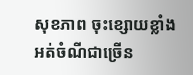សុខភាព ចុះខ្សោយខ្លាំង អត់ចំណីជាច្រើន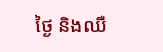ថ្ងៃ និងឈឺ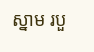ស្នាម របួ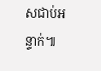សជាប់អន្ទាក់៕